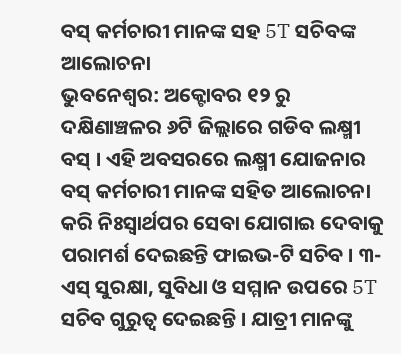ବସ୍ କର୍ମଚାରୀ ମାନଙ୍କ ସହ 5T ସଚିବଙ୍କ ଆଲୋଚନା
ଭୁବନେଶ୍ୱର: ଅକ୍ଟୋବର ୧୨ ରୁ ଦକ୍ଷିଣାଞ୍ଚଳର ୬ଟି ଜିଲ୍ଲାରେ ଗଡିବ ଲକ୍ଷ୍ମୀ ବସ୍ । ଏହି ଅବସରରେ ଲକ୍ଷ୍ମୀ ଯୋଜନାର ବସ୍ କର୍ମଚାରୀ ମାନଙ୍କ ସହିତ ଆଲୋଚନା କରି ନିଃସ୍ବାର୍ଥପର ସେବା ଯୋଗାଇ ଦେବାକୁ ପରାମର୍ଶ ଦେଇଛନ୍ତି ଫାଇଭ-ଟି ସଚିବ । ୩-ଏସ୍ ସୁରକ୍ଷା, ସୁବିଧା ଓ ସମ୍ମାନ ଉପରେ 5T ସଚିବ ଗୁରୁତ୍ବ ଦେଇଛନ୍ତି । ଯାତ୍ରୀ ମାନଙ୍କୁ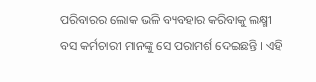ପରିବାରର ଲୋକ ଭଳି ବ୍ୟବହାର କରିବାକୁ ଲକ୍ଷ୍ମୀ ବସ କର୍ମଚାରୀ ମାନଙ୍କୁ ସେ ପରାମର୍ଶ ଦେଇଛନ୍ତି । ଏହି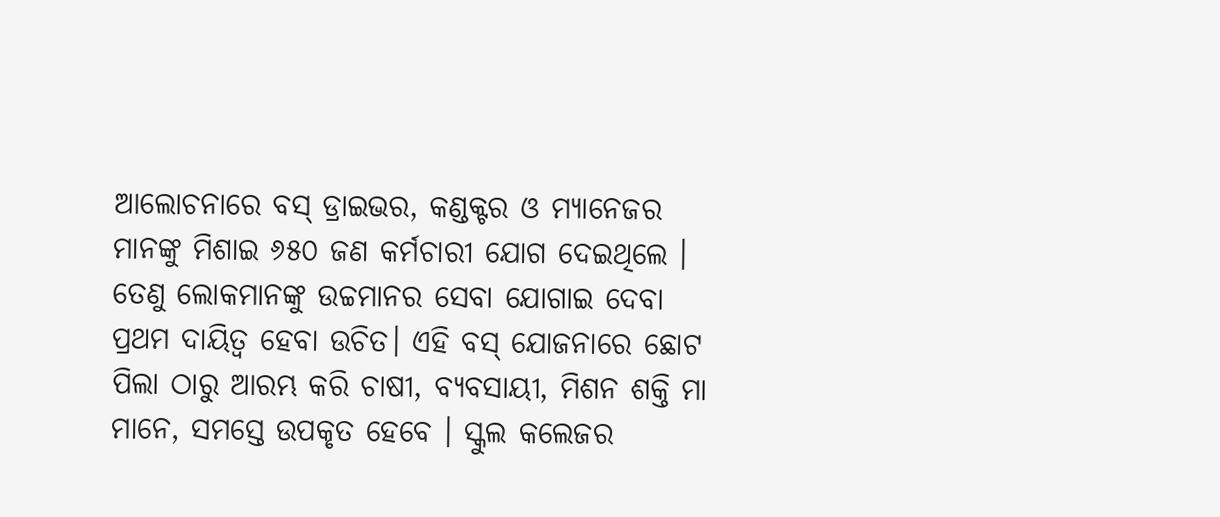ଆଲୋଚନାରେ ବସ୍ ଡ୍ରାଇଭର, କଣ୍ଡକ୍ଟର ଓ ମ୍ୟାନେଜର ମାନଙ୍କୁ ମିଶାଇ ୬୫୦ ଜଣ କର୍ମଚାରୀ ଯୋଗ ଦେଇଥିଲେ ।
ତେଣୁ ଲୋକମାନଙ୍କୁ ଉଚ୍ଚମାନର ସେବା ଯୋଗାଇ ଦେବା ପ୍ରଥମ ଦାୟିତ୍ବ ହେବା ଉଚିତ। ଏହି ବସ୍ ଯୋଜନାରେ ଛୋଟ ପିଲା ଠାରୁ ଆରମ୍ଭ କରି ଚାଷୀ, ବ୍ୟବସାୟୀ, ମିଶନ ଶକ୍ତି ମା ମାନେ, ସମସ୍ତେ ଉପକୃତ ହେବେ । ସ୍କୁଲ କଲେଜର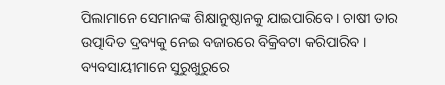ପିଲାମାନେ ସେମାନଙ୍କ ଶିକ୍ଷାନୁଷ୍ଠାନକୁ ଯାଇପାରିବେ । ଚାଷୀ ତାର ଉତ୍ପାଦିତ ଦ୍ରବ୍ୟକୁ ନେଇ ବଜାରରେ ବିକ୍ରିବଟା କରିପାରିବ । ବ୍ୟବସାୟୀମାନେ ସୁରୁଖୁରୁରେ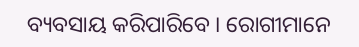ବ୍ୟବସାୟ କରିପାରିବେ । ରୋଗୀମାନେ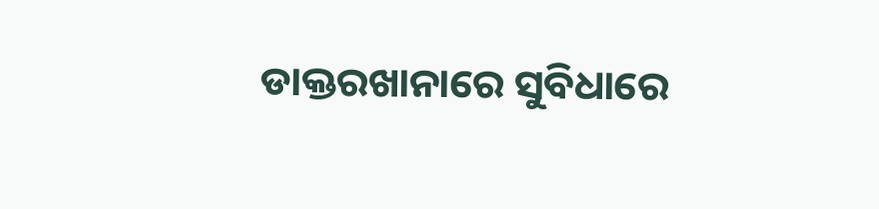ଡାକ୍ତରଖାନାରେ ସୁବିଧାରେ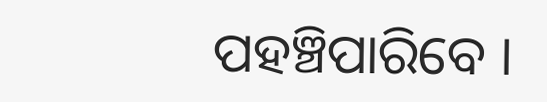ପହଞ୍ଚିପାରିବେ ।